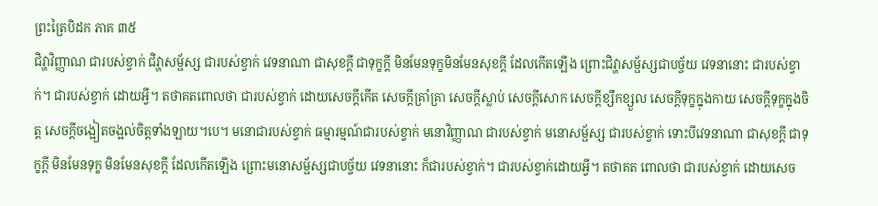ព្រះត្រៃបិដក ភាគ ៣៥
ជិវ្ហាវិញ្ញាណ ជារបស់ខ្វាក់ ជិវ្ហាសម្ផ័ស្ស ជារបស់ខ្វាក់ វេទនាណា ជាសុខក្តី ជាទុក្ខក្តី មិនមែនទុក្ខមិនមែនសុខក្តី ដែលកើតឡើង ព្រោះជិវ្ហាសម្ផ័ស្សជាបច្ច័យ វេទនានោះ ជារបស់ខ្វាក់។ ជារបស់ខ្វាក់ ដោយអ្វី។ តថាគតពោលថា ជារបស់ខ្វាក់ ដោយសេចក្តីកើត សេចក្តីគ្រាំគ្រា សេចក្តីស្លាប់ សេចក្តីសោក សេចក្តីខ្សឹកខ្សួល សេចក្តីទុក្ខក្នុងកាយ សេចក្តីទុក្ខក្នុងចិត្ត សេចក្តីចង្អៀតចង្អល់ចិត្តទាំងឡាយ។បេ។ មនោជារបស់ខ្វាក់ ធម្មារម្មណ៍ជារបស់ខ្វាក់ មនោវិញ្ញាណ ជារបស់ខ្វាក់ មនោសម្ផ័ស្ស ជារបស់ខ្វាក់ ទោះបីវេទនាណា ជាសុខក្តី ជាទុក្ខក្តី មិនមែនទុក្ខ មិនមែនសុខក្តី ដែលកើតឡើង ព្រោះមនោសម្ផ័ស្សជាបច្ច័យ វេទនានោះ ក៏ជារបស់ខ្វាក់។ ជារបស់ខ្វាក់ដោយអ្វី។ តថាគត ពោលថា ជារបស់ខ្វាក់ ដោយសេច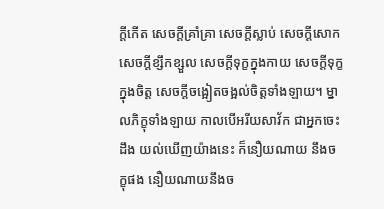ក្តីកើត សេចក្តីគ្រាំគ្រា សេចក្តីស្លាប់ សេចក្តីសោក សេចក្តីខ្សឹកខ្សួល សេចក្តីទុក្ខក្នុងកាយ សេចក្តីទុក្ខក្នុងចិត្ត សេចក្តីចង្អៀតចង្អល់ចិត្តទាំងឡាយ។ ម្នាលភិក្ខុទាំងឡាយ កាលបើអរីយសាវ័ក ជាអ្នកចេះដឹង យល់ឃើញយ៉ាងនេះ ក៏នឿយណាយ នឹងចក្ខុផង នឿយណាយនឹងច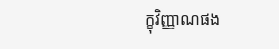ក្ខុវិញ្ញាណផង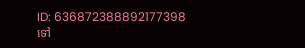ID: 636872388892177398
ទៅ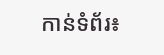កាន់ទំព័រ៖